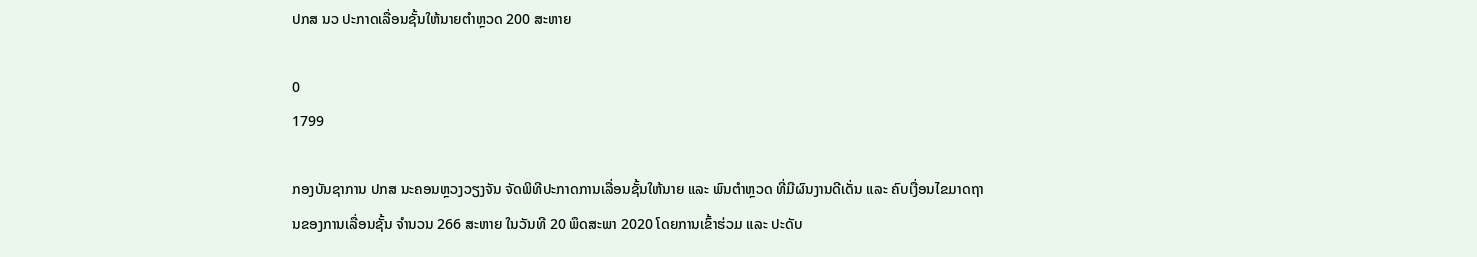ປກສ ນວ ປະກາດເລື່ອນຊັ້ນໃຫ້ນາຍຕໍາຫຼວດ 200 ສະຫາຍ

0
1799

ກອງບັນຊາການ ປກສ ນະຄອນຫຼວງວຽງຈັນ ຈັດພິທີປະກາດການເລື່ອນຊັ້ນໃຫ້ນາຍ ແລະ ພົນຕໍາຫຼວດ ທີ່ມີຜົນງານດີເດັ່ນ ແລະ ຄົບເງື່ອນໄຂມາດຖານຂອງການເລື່ອນຊັ້ນ ຈໍານວນ 266 ສະຫາຍ ໃນວັນທີ 20 ພຶດສະພາ 2020 ໂດຍການເຂົ້າຮ່ວມ ແລະ ປະດັບ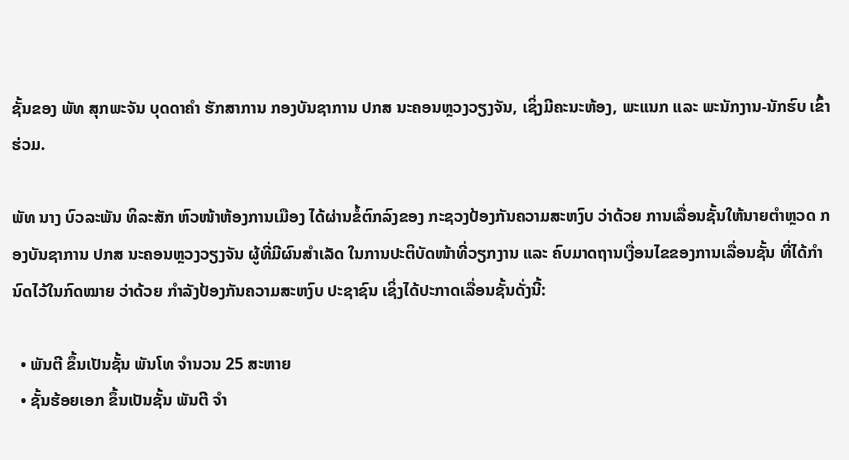ຊັ້ນຂອງ ພັທ ສຸກພະຈັນ ບຸດດາຄໍາ ຮັກສາການ ກອງບັນຊາການ ປກສ ນະຄອນຫຼວງວຽງຈັນ, ເຊິ່ງມີຄະນະຫ້ອງ, ພະແນກ ແລະ ພະນັກງານ-ນັກຮົບ ເຂົ້າຮ່ວມ.

ພັທ ນາງ ບົວລະພັນ ທິລະສັກ ຫົວໜ້າຫ້ອງການເມືອງ ໄດ້ຜ່ານຂໍ້ຕົກລົງຂອງ ກະຊວງປ້ອງກັນຄວາມສະຫງົບ ວ່າດ້ວຍ ການເລື່ອນຊັ້ນໃຫ້ນາຍຕໍາຫຼວດ ກອງບັນຊາການ ປກສ ນະຄອນຫຼວງວຽງຈັນ ຜູ້ທີ່ມີຜົນສໍາເລັດ ໃນການປະຕິບັດໜ້າທີ່ວຽກງານ ແລະ ຄົບມາດຖານເງື່ອນໄຂຂອງການເລື່ອນຊັ້ນ ທີ່ໄດ້ກໍານົດໄວ້ໃນກົດໝາຍ ວ່າດ້ວຍ ກໍາລັງປ້ອງກັນຄວາມສະຫງົບ ປະຊາຊົນ ເຊິ່ງໄດ້ປະກາດເລື່ອນຊັ້ນດັ່ງນີ້:

  • ພັນຕີ ຂຶ້ນເປັນຊັ້ນ ພັນໂທ ຈໍານວນ 25 ສະຫາຍ
  • ຊັ້ນຮ້ອຍເອກ ຂຶ້ນເປັນຊັ້ນ ພັນຕີ ຈໍາ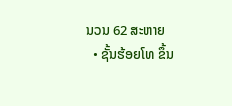ນວນ 62 ສະຫາຍ
  • ຊັ້ນຮ້ອຍໂທ ຂຶ້ນ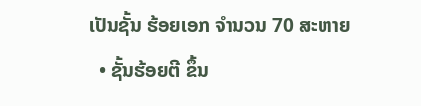ເປັນຊັ້ນ ຮ້ອຍເອກ ຈໍານວນ 70 ສະຫາຍ
  • ຊັ້ນຮ້ອຍຕີ ຂຶ້ນ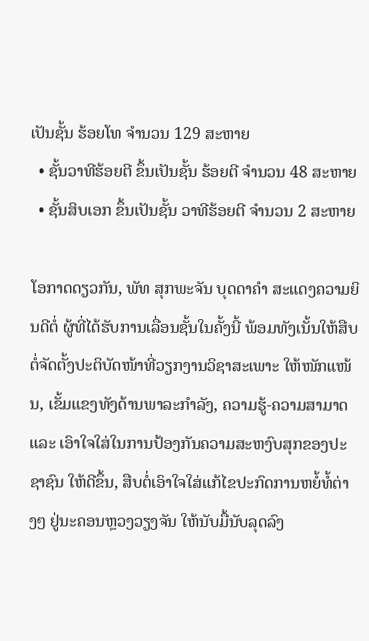ເປັນຊັ້ນ ຮ້ອຍໂທ ຈໍານວນ 129 ສະຫາຍ
  • ຊັ້ນວາທີຮ້ອຍຕີ ຂຶ້ນເປັນຊັ້ນ ຮ້ອຍຕີ ຈໍານວນ 48 ສະຫາຍ
  • ຊັ້ນສິບເອກ ຂຶ້ນເປັນຊັ້ນ ວາທີຮ້ອຍຕີ ຈໍານວນ 2 ສະຫາຍ

ໂອກາດດຽວກັນ, ພັທ ສຸກພະຈັນ ບຸດດາຄໍາ ສະແດງຄວາມຍິນດີຕໍ່ ຜູ້ທີ່ໄດ້ຮັບການເລື່ອນຊັ້ນໃນຄັ້ງນີ້ ພ້ອມທັງເນັ້ນໃຫ້ສືບຕໍ່ຈັດຕັ້ງປະຕິບັດໜ້າທີ່ວຽກງານວິຊາສະເພາະ ໃຫ້ໜັກແໜ້ນ, ເຂັ້ມແຂງທັງດ້ານພາລະກໍາລັງ, ຄວາມຮູ້-ຄວາມສາມາດ ແລະ ເອົາໃຈໃສ່ໃນການປ້ອງກັນຄວາມສະຫງົບສຸກຂອງປະຊາຊົນ ໃຫ້ດີຂຶ້ນ, ສືບຕໍ່ເອົາໃຈໃສ່ແກ້ໄຂປະກົດການຫຍໍ້ທໍ້ຕ່າງໆ ຢູ່ນະຄອນຫຼວງວຽງຈັນ ໃຫ້ນັບມື້ນັບລຸດລົງ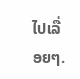ໄປເລື່ອຍໆ.